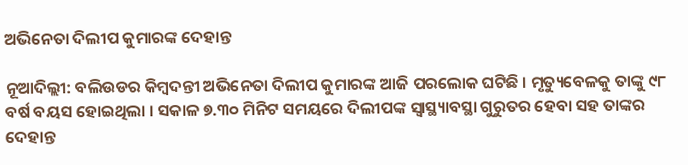ଅଭିନେତା ଦିଲୀପ କୁମାରଙ୍କ ଦେହାନ୍ତ

ନୂଆଦିଲ୍ଲୀ: ବଲିଉଡର କିମ୍ବଦନ୍ତୀ ଅଭିନେତା ଦିଲୀପ କୁମାରଙ୍କ ଆଜି ପରଲୋକ ଘଟିଛି । ମୃତ୍ୟୁବେଳକୁ ତାଙ୍କୁ ୯୮ ବର୍ଷ ବୟସ ହୋଇଥିଲା । ସକାଳ ୭.୩୦ ମିନିଟ ସମୟରେ ଦିଲୀପଙ୍କ ସ୍ୱାସ୍ଥ୍ୟାବସ୍ଥା ଗୁରୁତର ହେବା ସହ ତାଙ୍କର ଦେହାନ୍ତ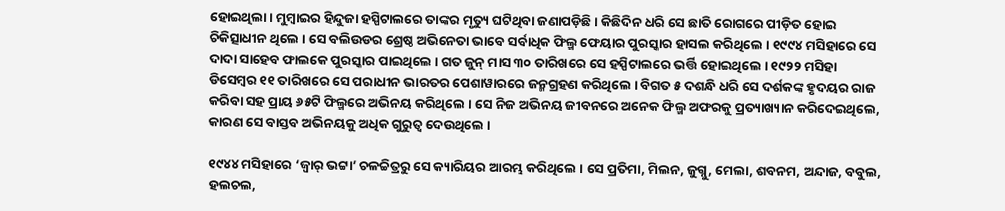ହୋଇଥିଲା । ମୁମ୍ବାଇର ହିନ୍ଦୁଜା ହସ୍ପିଟାଲରେ ତାଙ୍କର ମୃତ୍ୟୁ ଘଟିଥିବା ଜଣାପଡ଼ିଛି । କିଛିଦିନ ଧରି ସେ ଛାତି ରୋଗରେ ପୀଡ଼ିତ ହୋଇ ଚିକିତ୍ସାଧୀନ ଥିଲେ । ସେ ବଲିଉଡର ଶ୍ରେଷ୍ଠ ଅଭିନେତା ଭାବେ ସର୍ବାଧିକ ଫିଲ୍ମ ଫେୟାର ପୁରସ୍କାର ହାସଲ କରିଥିଲେ । ୧୯୯୪ ମସିହାରେ ସେ ଦାଦା ସାହେବ ଫାଲକେ ପୁରସ୍କାର ପାଇଥିଲେ । ଗତ ଜୁନ୍ ମାସ ୩୦ ତାରିଖରେ ସେ ହସ୍ପିଟାଲରେ ଭର୍ତ୍ତି ହୋଇଥିଲେ । ୧୯୨୨ ମସିହା ଡିସେମ୍ବର ୧୧ ତାରିଖରେ ସେ ପରାଧୀନ ଭାରତର ପେଶାୱାରରେ ଜନ୍ମଗ୍ରହଣ କରିଥିଲେ । ବିଗତ ୫ ଦଶନ୍ଧି ଧରି ସେ ଦର୍ଶକଙ୍କ ହୃଦୟର ରାଜ କରିବା ସହ ପ୍ରାୟ ୬୫ଟି ଫିଲ୍ମରେ ଅଭିନୟ କରିଥିଲେ । ସେ ନିଜ ଅଭିନୟ ଜୀବନରେ ଅନେକ ଫିଲ୍ମ ଅଫରକୁ ପ୍ରତ୍ୟାଖ୍ୟାନ କରିଦେଇଥିଲେ, କାରଣ ସେ ବାସ୍ତବ ଅଭିନୟକୁ ଅଧିକ ଗୁରୁତ୍ୱ ଦେଉଥିଲେ ।

୧୯୪୪ ମସିହାରେ ‘ଜ୍ୱାର୍ ଭଟ୍ଟା’ ଚଳଚ୍ଚିତ୍ରରୁ ସେ କ୍ୟାରିୟର ଆରମ୍ଭ କରିଥିଲେ । ସେ ପ୍ରତିମା, ମିଲନ, ଜୁଗ୍ନୁ, ମେଲା, ଶବନମ, ଅନ୍ଦାଜ, ବବୁଲ, ହଲଚଲ,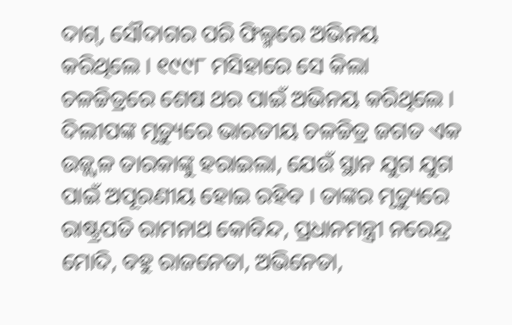ଦାଗ୍, ସୌଦାଗର ପରି ଫିଲ୍ମରେ ଅଭିନୟ କରିଥିଲେ । ୧୯୯୮ ମସିହାରେ ସେ କିଲା ଚଳଚ୍ଚିତ୍ରରେ ଶେଷ ଥର ପାଇଁ ଅଭିନୟ କରିଥିଲେ । ଦିଲୀପଙ୍କ ମୃତ୍ୟୁରେ ଭାରତୀୟ ଚଳଚ୍ଚିତ୍ର ଜଗତ ଏକ ଉଜ୍ଜ୍ୱଳ ତାରକାଙ୍କୁ ହରାଇଲା, ଯେଉଁ ସ୍ଥାନ ଯୁଗ ଯୁଗ ପାଇଁ ଅପୂରଣୀୟ ହୋଇ ରହିବ । ତାଙ୍କର ମୃତ୍ୟୁରେ ରାଷ୍ଟ୍ରପତି ରାମନାଥ କୋବିନ୍ଦ, ପ୍ରଧାନମନ୍ତ୍ରୀ ନରେନ୍ଦ୍ର ମୋଦି, ବହୁ ରାଜନେତା, ଅଭିନେତା,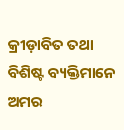କ୍ରୀଡ଼ାବିତ ତଥା ବିଶିଷ୍ଟ ବ୍ୟକ୍ତିମାନେ ଅମର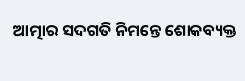ଆତ୍ମାର ସଦଗତି ନିମନ୍ତେ ଶୋକବ୍ୟକ୍ତ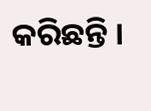କରିଛନ୍ତି ।